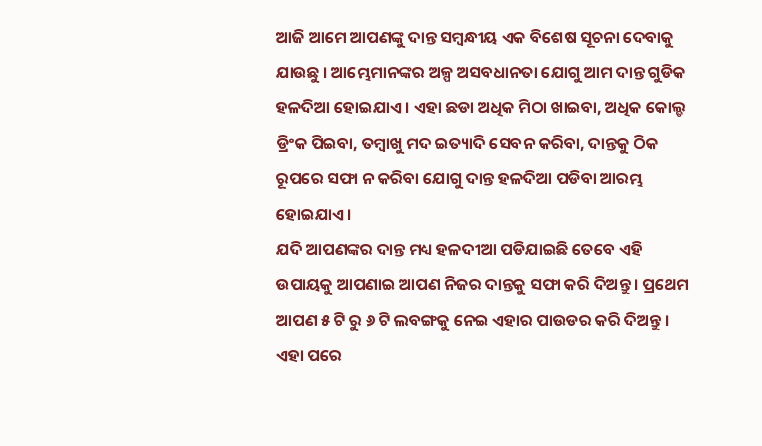ଆଜି ଆମେ ଆପଣଙ୍କୁ ଦାନ୍ତ ସମ୍ବନ୍ଧୀୟ ଏକ ବିଶେଷ ସୂଚନା ଦେବାକୁ ଯାଉଛୁ । ଆମ୍ଭେମାନଙ୍କର ଅଳ୍ପ ଅସବଧାନତା ଯୋଗୁ ଆମ ଦାନ୍ତ ଗୁଡିକ ହଳଦିଆ ହୋଇଯାଏ । ଏହା ଛଡା ଅଧିକ ମିଠା ଖାଇବା, ଅଧିକ କୋଲ୍ଡ ଡ୍ରିଂକ ପିଇବା, ତମ୍ବାଖୁ ମଦ ଇତ୍ୟାଦି ସେବନ କରିବା, ଦାନ୍ତକୁ ଠିକ ରୂପରେ ସଫା ନ କରିବା ଯୋଗୁ ଦାନ୍ତ ହଳଦିଆ ପଡିବା ଆରମ୍ଭ ହୋଇଯାଏ ।
ଯଦି ଆପଣଙ୍କର ଦାନ୍ତ ମଧ୍ୟ ହଳଦୀଆ ପଡିଯାଇଛି ତେବେ ଏହି ଉପାୟକୁ ଆପଣାଇ ଆପଣ ନିଜର ଦାନ୍ତକୁ ସଫା କରି ଦିଅନ୍ତୁ । ପ୍ରଥେମ ଆପଣ ୫ ଟି ରୁ ୬ ଟି ଲବଙ୍ଗକୁ ନେଇ ଏହାର ପାଉଡର କରି ଦିଅନ୍ତୁ । ଏହା ପରେ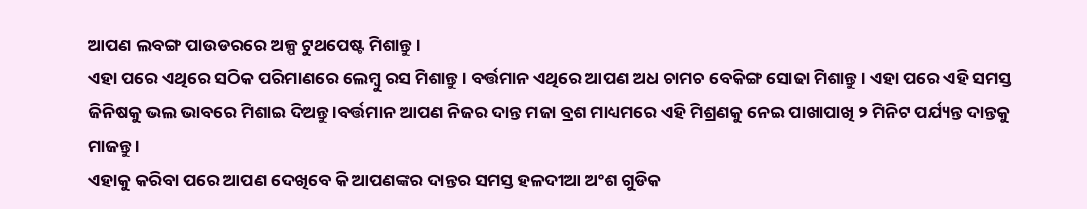ଆପଣ ଲବଙ୍ଗ ପାଉଡରରେ ଅଳ୍ପ ଟୁଥପେଷ୍ଟ ମିଶାନ୍ତୁ ।
ଏହା ପରେ ଏଥିରେ ସଠିକ ପରିମାଣରେ ଲେମ୍ବୁ ରସ ମିଶାନ୍ତୁ । ବର୍ତ୍ତମାନ ଏଥିରେ ଆପଣ ଅଧ ଚାମଚ ବେକିଙ୍ଗ ସୋଢା ମିଶାନ୍ତୁ । ଏହା ପରେ ଏହି ସମସ୍ତ ଜିନିଷକୁ ଭଲ ଭାବରେ ମିଶାଇ ଦିଅନ୍ତୁ ।ବର୍ତ୍ତମାନ ଆପଣ ନିଜର ଦାନ୍ତ ମଜା ବ୍ରଶ ମାଧ୍ୟମରେ ଏହି ମିଶ୍ରଣକୁ ନେଇ ପାଖାପାଖି ୨ ମିନିଟ ପର୍ଯ୍ୟନ୍ତ ଦାନ୍ତକୁ ମାଜନ୍ତୁ ।
ଏହାକୁ କରିବା ପରେ ଆପଣ ଦେଖିବେ କି ଆପଣଙ୍କର ଦାନ୍ତର ସମସ୍ତ ହଳଦୀଆ ଅଂଶ ଗୁଡିକ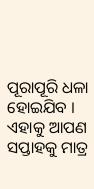ପୂରାପୂରି ଧଳା ହୋଇଯିବ । ଏହାକୁ ଆପଣ ସପ୍ତାହକୁ ମାତ୍ର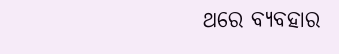ଥରେ ବ୍ୟବହାର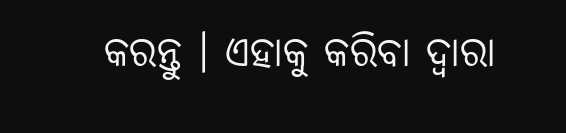କରନ୍ତୁ । ଏହାକୁ କରିବା ଦ୍ଵାରା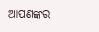ଆପଣଙ୍କର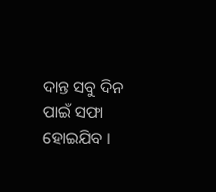ଦାନ୍ତ ସବୁ ଦିନ ପାଇଁ ସଫା ହୋଇଯିବ ।